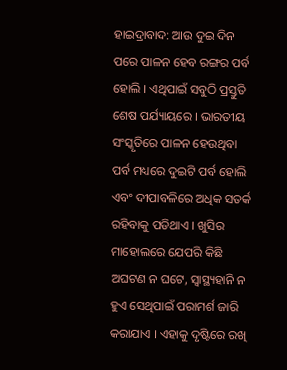ହାଇଦ୍ରାବାଦ: ଆଉ ଦୁଇ ଦିନ ପରେ ପାଳନ ହେବ ରଙ୍ଗର ପର୍ବ ହୋଲି । ଏଥିପାଇଁ ସବୁଠି ପ୍ରସ୍ତୁତି ଶେଷ ପର୍ଯ୍ୟାୟରେ । ଭାରତୀୟ ସଂସ୍କୃତିରେ ପାଳନ ହେଉଥିବା ପର୍ବ ମଧ୍ୟରେ ଦୁଇଟି ପର୍ବ ହୋଲି ଏବଂ ଦୀପାବଳିରେ ଅଧିକ ସତର୍କ ରହିବାକୁ ପଡିଥାଏ । ଖୁସିର ମାହୋଲରେ ଯେପରି କିଛି ଅଘଟଣ ନ ଘଟେ, ସ୍ବାସ୍ଥ୍ୟହାନି ନ ହୁଏ ସେଥିପାଇଁ ପରାମର୍ଶ ଜାରି କରାଯାଏ । ଏହାକୁ ଦୃଷ୍ଟିରେ ରଖି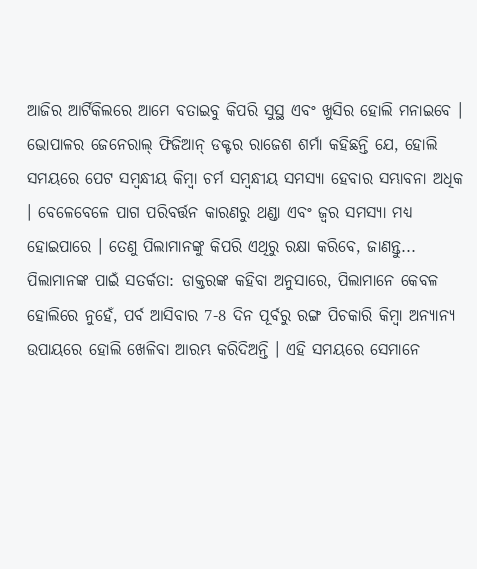ଆଜିର ଆର୍ଟିକିଲରେ ଆମେ ବତାଇବୁ କିପରି ସୁସ୍ଥ ଏବଂ ଖୁସିର ହୋଲି ମନାଇବେ ।
ଭୋପାଳର ଜେନେରାଲ୍ ଫିଜିଆନ୍ ଡକ୍ଟର ରାଜେଶ ଶର୍ମା କହିଛନ୍ତି ଯେ, ହୋଲି ସମୟରେ ପେଟ ସମ୍ବନ୍ଧୀୟ କିମ୍ବା ଚର୍ମ ସମ୍ବନ୍ଧୀୟ ସମସ୍ୟା ହେବାର ସମ୍ଭାବନା ଅଧିକ । ବେଳେବେଳେ ପାଗ ପରିବର୍ତ୍ତନ କାରଣରୁ ଥଣ୍ଡା ଏବଂ ଜ୍ବର ସମସ୍ୟା ମଧ୍ୟ ହୋଇପାରେ । ତେଣୁ ପିଲାମାନଙ୍କୁ କିପରି ଏଥିରୁ ରକ୍ଷା କରିବେ, ଜାଣନ୍ତୁ...
ପିଲାମାନଙ୍କ ପାଇଁ ସତର୍କତା: ଡାକ୍ତରଙ୍କ କହିବା ଅନୁସାରେ, ପିଲାମାନେ କେବଳ ହୋଲିରେ ନୁହେଁ, ପର୍ବ ଆସିବାର 7-8 ଦିନ ପୂର୍ବରୁ ରଙ୍ଗ ପିଚକାରି କିମ୍ବା ଅନ୍ୟାନ୍ୟ ଉପାୟରେ ହୋଲି ଖେଳିବା ଆରମ୍ଭ କରିଦିଅନ୍ତି । ଏହି ସମୟରେ ସେମାନେ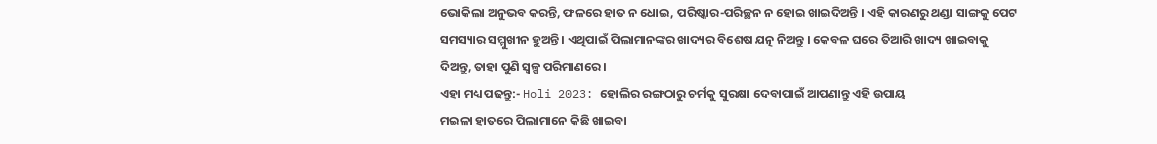ଭୋକିଲା ଅନୁଭବ କରନ୍ତି, ଫଳରେ ହାତ ନ ଧୋଇ, ପରିଷ୍କାର-ପରିଚ୍ଛନ ନ ହୋଇ ଖାଇଦିଅନ୍ତି । ଏହି କାରଣରୁ ଥଣ୍ଡା ସାଙ୍ଗକୁ ପେଟ ସମସ୍ୟାର ସମ୍ମୁଖୀନ ହୁଅନ୍ତି । ଏଥିପାଇଁ ପିଲାମାନଙ୍କର ଖାଦ୍ୟର ବିଶେଷ ଯତ୍ନ ନିଅନ୍ତୁ । କେବଳ ଘରେ ତିଆରି ଖାଦ୍ୟ ଖାଇବାକୁ ଦିଅନ୍ତୁ, ତାହା ପୁଣି ସ୍ବଳ୍ପ ପରିମାଣରେ ।
ଏହା ମଧ୍ୟ ପଢନ୍ତୁ:- Holi 2023: ହୋଲିର ରଙ୍ଗଠାରୁ ଚର୍ମକୁ ସୁରକ୍ଷା ଦେବାପାଇଁ ଆପଣାନ୍ତୁ ଏହି ଉପାୟ
ମଇଳା ହାତରେ ପିଲାମାନେ କିଛି ଖାଇବା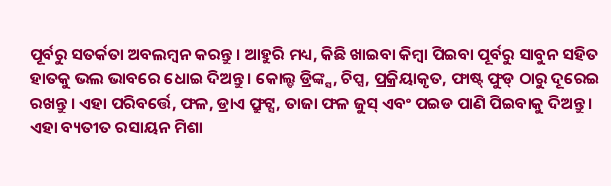ପୂର୍ବରୁ ସତର୍କତା ଅବଲମ୍ବନ କରନ୍ତୁ । ଆହୁରି ମଧ୍ୟ, କିଛି ଖାଇବା କିମ୍ବା ପିଇବା ପୂର୍ବରୁ ସାବୁନ ସହିତ ହାତକୁ ଭଲ ଭାବରେ ଧୋଇ ଦିଅନ୍ତୁ । କୋଲ୍ଡ ଡ୍ରିଙ୍କ୍ସ, ଚିପ୍ସ, ପ୍ରକ୍ରିୟାକୃତ, ଫାଷ୍ଟ୍ ଫୁଡ୍ ଠାରୁ ଦୂରେଇ ରଖନ୍ତୁ । ଏହା ପରିବର୍ତ୍ତେ, ଫଳ, ଡ୍ରାଏ ଫ୍ରୁଟ୍ସ, ତାଜା ଫଳ ଜୁସ୍ ଏବଂ ପଇଡ ପାଣି ପିଇବାକୁ ଦିଅନ୍ତୁ ।
ଏହା ବ୍ୟତୀତ ରସାୟନ ମିଶା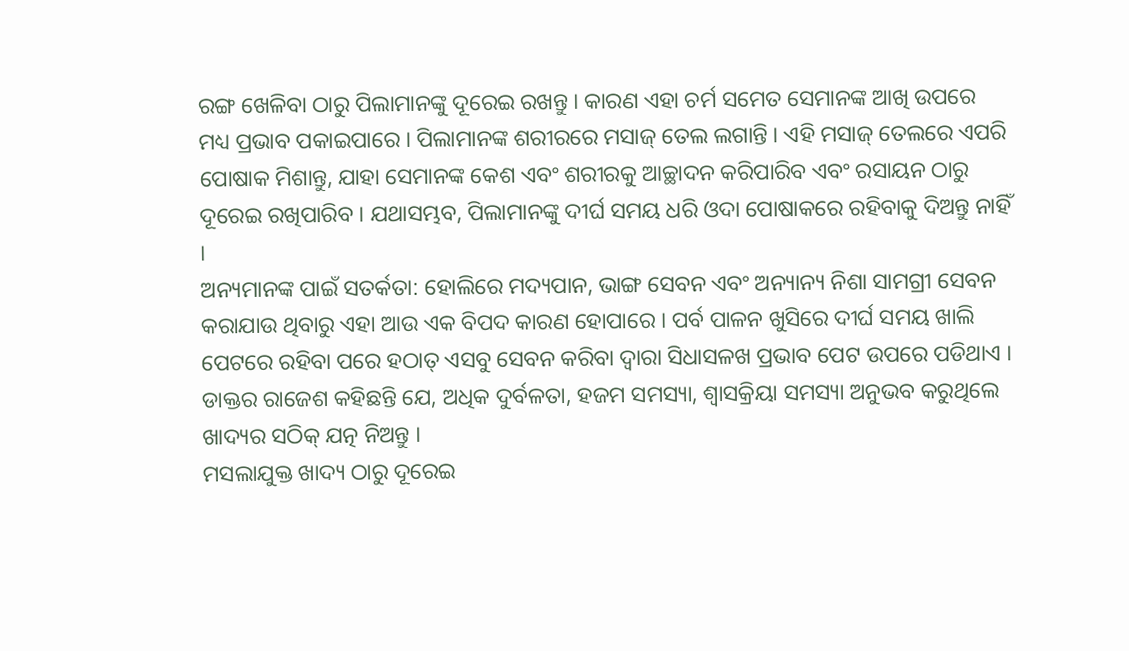ରଙ୍ଗ ଖେଳିବା ଠାରୁ ପିଲାମାନଙ୍କୁ ଦୂରେଇ ରଖନ୍ତୁ । କାରଣ ଏହା ଚର୍ମ ସମେତ ସେମାନଙ୍କ ଆଖି ଉପରେ ମଧ୍ୟ ପ୍ରଭାବ ପକାଇପାରେ । ପିଲାମାନଙ୍କ ଶରୀରରେ ମସାଜ୍ ତେଲ ଲଗାନ୍ତି । ଏହି ମସାଜ୍ ତେଲରେ ଏପରି ପୋଷାକ ମିଶାନ୍ତୁ, ଯାହା ସେମାନଙ୍କ କେଶ ଏବଂ ଶରୀରକୁ ଆଚ୍ଛାଦନ କରିପାରିବ ଏବଂ ରସାୟନ ଠାରୁ ଦୂରେଇ ରଖିପାରିବ । ଯଥାସମ୍ଭବ, ପିଲାମାନଙ୍କୁ ଦୀର୍ଘ ସମୟ ଧରି ଓଦା ପୋଷାକରେ ରହିବାକୁ ଦିଅନ୍ତୁ ନାହିଁ ।
ଅନ୍ୟମାନଙ୍କ ପାଇଁ ସତର୍କତା: ହୋଲିରେ ମଦ୍ୟପାନ, ଭାଙ୍ଗ ସେବନ ଏବଂ ଅନ୍ୟାନ୍ୟ ନିଶା ସାମଗ୍ରୀ ସେବନ କରାଯାଉ ଥିବାରୁ ଏହା ଆଉ ଏକ ବିପଦ କାରଣ ହୋପାରେ । ପର୍ବ ପାଳନ ଖୁସିରେ ଦୀର୍ଘ ସମୟ ଖାଲି ପେଟରେ ରହିବା ପରେ ହଠାତ୍ ଏସବୁ ସେବନ କରିବା ଦ୍ବାରା ସିଧାସଳଖ ପ୍ରଭାବ ପେଟ ଉପରେ ପଡିଥାଏ । ଡାକ୍ତର ରାଜେଶ କହିଛନ୍ତି ଯେ, ଅଧିକ ଦୁର୍ବଳତା, ହଜମ ସମସ୍ୟା, ଶ୍ୱାସକ୍ରିୟା ସମସ୍ୟା ଅନୁଭବ କରୁଥିଲେ ଖାଦ୍ୟର ସଠିକ୍ ଯତ୍ନ ନିଅନ୍ତୁ ।
ମସଲାଯୁକ୍ତ ଖାଦ୍ୟ ଠାରୁ ଦୂରେଇ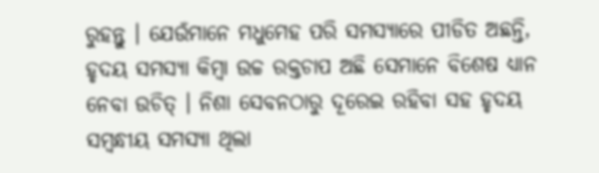ରୁହନ୍ତୁ । ଯେଉଁମାନେ ମଧୁମେହ ପରି ସମସ୍ୟାରେ ପୀଡିତ ଅଛନ୍ତି, ହୃଦୟ ସମସ୍ୟା କିମ୍ବା ଉଚ୍ଚ ରକ୍ତଚାପ ଅଛି ସେମାନେ ବିଶେଷ ଧ୍ୟାନ ନେବା ଉଚିତ୍ । ନିଶା ସେବନଠାରୁ ଦୂରେଇ ରହିବା ସହ ହୃଦୟ ସମ୍ବନ୍ଧୀୟ ସମସ୍ୟା ଥିଲା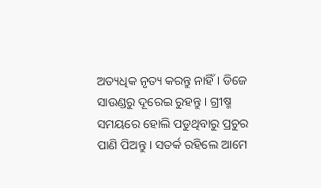ଅତ୍ୟଧିକ ନୃତ୍ୟ କରନ୍ତୁ ନାହିଁ । ଡିଜେ ସାଉଣ୍ଡରୁ ଦୂରେଇ ରୁହନ୍ତୁ । ଗ୍ରୀଷ୍ମ ସମୟରେ ହୋଲି ପଡୁଥିବାରୁ ପ୍ରଚୁର ପାଣି ପିଅନ୍ତୁ । ସତର୍କ ରହିଲେ ଆମେ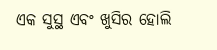ଏକ ସୁସ୍ଥ ଏବଂ ଖୁସିର ହୋଲି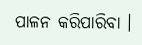ପାଳନ କରିପାରିବା ।